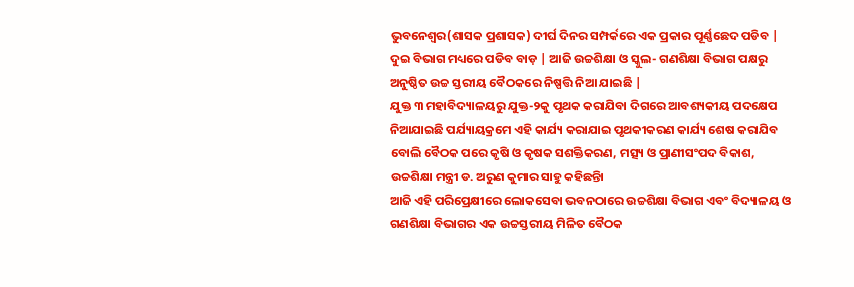ଭୁବନେଶ୍ୱର(ଶାସକ ପ୍ରଶାସକ) ଦୀର୍ଘ ଦିନର ସମ୍ପର୍କରେ ଏକ ପ୍ରକାର ପୂର୍ଣ୍ଣଛେଦ ପଡିବ | ଦୁଇ ବିଭାଗ ମଧ୍ୟରେ ପଡିବ ବାଡ଼ | ଆଜି ଉଚ୍ଚଶିକ୍ଷା ଓ ସ୍କୁଲ- ଗଣଶିକ୍ଷା ବିଭାଗ ପକ୍ଷରୁ ଅନୁଷ୍ଠିତ ଉଚ୍ଚ ସ୍ତରୀୟ ବୈଠକରେ ନିଷ୍ପତ୍ତି ନିଆ ଯାଇଛି |
ଯୁକ୍ତ ୩ ମହାବିଦ୍ୟାଳୟରୁ ଯୁକ୍ତ-୨କୁ ପୃଥକ କରାଯିବା ଦିଗରେ ଆବଶ୍ୟକୀୟ ପଦକ୍ଷେପ ନିଆଯାଇଛି ପର୍ଯ୍ୟାୟକ୍ରମେ ଏହି କାର୍ଯ୍ୟ କରାଯାଇ ପୃଥକୀକରଣ କାର୍ଯ୍ୟ ଶେଷ କରାଯିବ ବୋଲି ବୈଠକ ପରେ କୃଷି ଓ କୃଷକ ସଶକ୍ତିକରଣ, ମତ୍ସ୍ୟ ଓ ପ୍ରାଣୀସଂପଦ ବିକାଶ, ଉଚ୍ଚଶିକ୍ଷା ମନ୍ତ୍ରୀ ଡ. ଅରୁଣ କୁମାର ସାହୁ କହିଛନ୍ତିା
ଆଜି ଏହି ପରିପ୍ରେକ୍ଷୀରେ ଲୋକସେବା ଭବନଠାରେ ଉଚ୍ଚଶିକ୍ଷା ବିଭାଗ ଏବଂ ବିଦ୍ୟାଳୟ ଓ ଗଣଶିକ୍ଷା ବିଭାଗର ଏକ ଉଚ୍ଚସ୍ତରୀୟ ମିଳିତ ବୈଠକ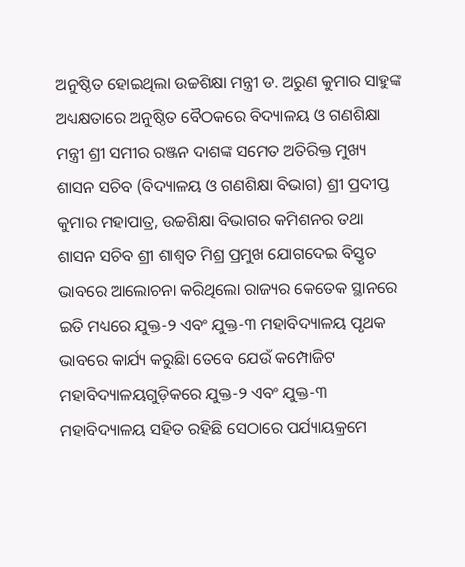ଅନୁଷ୍ଠିତ ହୋଇଥିଲା ଉଚ୍ଚଶିକ୍ଷା ମନ୍ତ୍ରୀ ଡ. ଅରୁଣ କୁମାର ସାହୁଙ୍କ ଅଧ୍ୟକ୍ଷତାରେ ଅନୁଷ୍ଠିତ ବୈଠକରେ ବିଦ୍ୟାଳୟ ଓ ଗଣଶିକ୍ଷା ମନ୍ତ୍ରୀ ଶ୍ରୀ ସମୀର ରଞ୍ଜନ ଦାଶଙ୍କ ସମେତ ଅତିରିକ୍ତ ମୁଖ୍ୟ ଶାସନ ସଚିବ (ବିଦ୍ୟାଳୟ ଓ ଗଣଶିକ୍ଷା ବିଭାଗ) ଶ୍ରୀ ପ୍ରଦୀପ୍ତ କୁମାର ମହାପାତ୍ର, ଉଚ୍ଚଶିକ୍ଷା ବିଭାଗର କମିଶନର ତଥା ଶାସନ ସଚିବ ଶ୍ରୀ ଶାଶ୍ୱତ ମିଶ୍ର ପ୍ରମୁଖ ଯୋଗଦେଇ ବିସ୍ତୃତ ଭାବରେ ଆଲୋଚନା କରିଥିଲୋ ରାଜ୍ୟର କେତେକ ସ୍ଥାନରେ ଇତି ମଧ୍ୟରେ ଯୁକ୍ତ-୨ ଏବଂ ଯୁକ୍ତ-୩ ମହାବିଦ୍ୟାଳୟ ପୃଥକ ଭାବରେ କାର୍ଯ୍ୟ କରୁଛିା ତେବେ ଯେଉଁ କମ୍ପୋଜିଟ ମହାବିଦ୍ୟାଳୟଗୁଡ଼ିକରେ ଯୁକ୍ତ-୨ ଏବଂ ଯୁକ୍ତ-୩ ମହାବିଦ୍ୟାଳୟ ସହିତ ରହିଛି ସେଠାରେ ପର୍ଯ୍ୟାୟକ୍ରମେ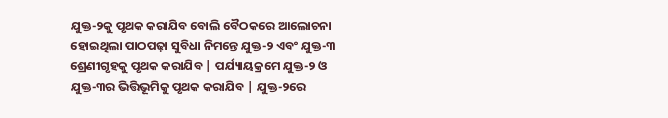ଯୁକ୍ତ-୨କୁ ପୃଥକ କରାଯିବ ବୋଲି ବୈଠକରେ ଆଲୋଚନା ହୋଇଥିଲା ପାଠପଢ଼ା ସୁବିଧା ନିମନ୍ତେ ଯୁକ୍ତ-୨ ଏବଂ ଯୁକ୍ତ-୩ ଶ୍ରେଣୀଗୃହକୁ ପୃଥକ କରାଯିବ | ପର୍ଯ୍ୟାୟକ୍ରମେ ଯୁକ୍ତ-୨ ଓ ଯୁକ୍ତ-୩ର ଭିତ୍ତିଭୂମିକୁ ପୃଥକ କରାଯିବ | ଯୁକ୍ତ-୨ରେ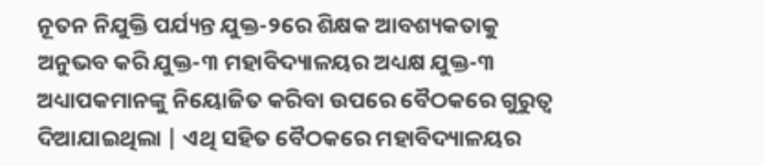ନୂତନ ନିଯୁକ୍ତି ପର୍ଯ୍ୟନ୍ତ ଯୁକ୍ତ-୨ରେ ଶିକ୍ଷକ ଆବଶ୍ୟକତାକୁ ଅନୁଭବ କରି ଯୁକ୍ତ-୩ ମହାବିଦ୍ୟାଳୟର ଅଧ୍ୟକ୍ଷ ଯୁକ୍ତ-୩ ଅଧ୍ୟାପକମାନଙ୍କୁ ନିୟୋଜିତ କରିବା ଉପରେ ବୈଠକରେ ଗୁରୁତ୍ୱ ଦିଆଯାଇଥିଲା | ଏଥି ସହିତ ବୈଠକରେ ମହାବିଦ୍ୟାଳୟର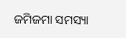ଜମିଜମା ସମସ୍ୟା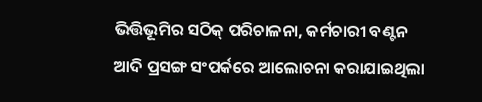ଭିତ୍ତିଭୂମିର ସଠିକ୍ ପରିଚାଳନା, କର୍ମଚାରୀ ବଣ୍ଟନ ଆଦି ପ୍ରସଙ୍ଗ ସଂପର୍କରେ ଆଲୋଚନା କରାଯାଇଥିଲା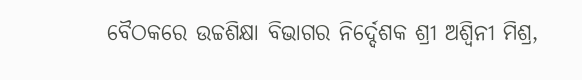ବୈଠକରେ ଉଚ୍ଚଶିକ୍ଷା ବିଭାଗର ନିର୍ଦ୍ଦେଶକ ଶ୍ରୀ ଅଶ୍ୱିନୀ ମିଶ୍ର,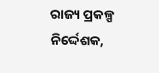ରାଜ୍ୟ ପ୍ରକଳ୍ପ ନିର୍ଦ୍ଦେଶକ,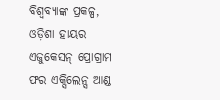ବିଶ୍ୱବ୍ୟାଙ୍କ ପ୍ରକଳ୍ପ, ଓଡ଼ିଶା ହାୟର ଏଜୁକେସନ୍ ପ୍ରୋଗ୍ରାମ ଫର ଏକ୍ସିଲେନ୍ସ ଆଣ୍ଡ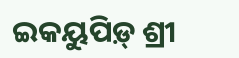ଇକୟୁପିଡ଼୍ ଶ୍ରୀ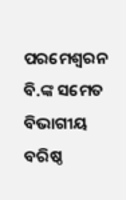ପରମେଶ୍ୱରନ ବି.ଙ୍କ ସମେତ ବିଭାଗୀୟ ବରିଷ୍ଠ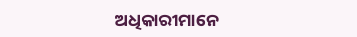ଅଧିକାରୀମାନେ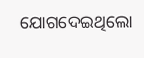ଯୋଗଦେଇଥିଲୋ